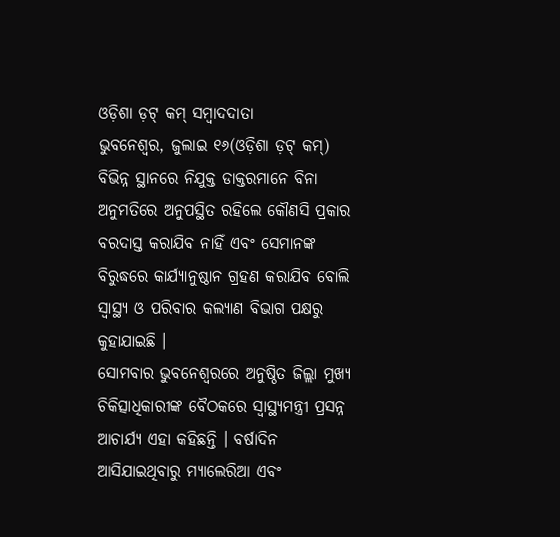ଓଡ଼ିଶା ଡ଼ଟ୍ କମ୍ ସମ୍ବାଦଦାତା
ଭୁବନେଶ୍ୱର, ଜୁଲାଇ ୧୬(ଓଡ଼ିଶା ଡ଼ଟ୍ କମ୍) ବିଭିନ୍ନ ସ୍ଥାନରେ ନିଯୁକ୍ତ ଡାକ୍ତରମାନେ ବିନା ଅନୁମତିରେ ଅନୁପସ୍ଥିତ ରହିଲେ କୌଣସି ପ୍ରକାର ବରଦାସ୍ତ କରାଯିବ ନାହିଁ ଏବଂ ସେମାନଙ୍କ ବିରୁଦ୍ଧରେ କାର୍ଯ୍ୟାନୁଷ୍ଠାନ ଗ୍ରହଣ କରାଯିବ ବୋଲି ସ୍ୱାସ୍ଥ୍ୟ ଓ ପରିବାର କଲ୍ୟାଣ ବିଭାଗ ପକ୍ଷରୁ କୁହାଯାଇଛି ।
ସୋମବାର ଭୁବନେଶ୍ୱରରେ ଅନୁଷ୍ଠିତ ଜିଲ୍ଲା ମୁଖ୍ୟ ଚିକିତ୍ସାଧିକାରୀଙ୍କ ବୈଠକରେ ସ୍ୱାସ୍ଥ୍ୟମନ୍ତ୍ରୀ ପ୍ରସନ୍ନ ଆଚାର୍ଯ୍ୟ ଏହା କହିଛନ୍ତି । ବର୍ଷାଦିନ ଆସିଯାଇଥିବାରୁ ମ୍ୟାଲେରିଆ ଏବଂ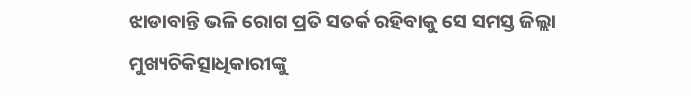ଝାଡାବାନ୍ତି ଭଳି ରୋଗ ପ୍ରତି ସତର୍କ ରହିବାକୁ ସେ ସମସ୍ତ ଜିଲ୍ଲା ମୁଖ୍ୟଚିକିତ୍ସାଧିକାରୀଙ୍କୁ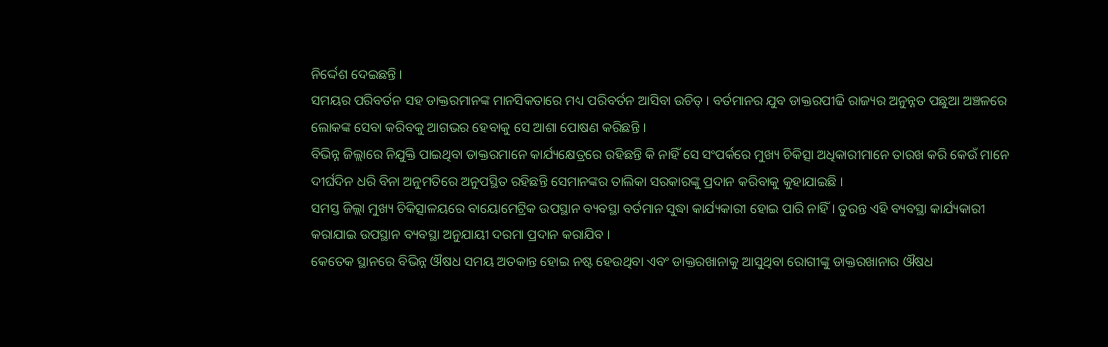ନିର୍ଦ୍ଦେଶ ଦେଇଛନ୍ତି ।
ସମୟର ପରିବର୍ତନ ସହ ଡାକ୍ତରମାନଙ୍କ ମାନସିକତାରେ ମଧ୍ୟ ପରିବର୍ତନ ଆସିବା ଉଚିତ୍ । ବର୍ତମାନର ଯୁବ ଡାକ୍ତରପୀଢି ରାଜ୍ୟର ଅନୁନ୍ନତ ପଛୁଆ ଅଞ୍ଚଳରେ ଲୋକଙ୍କ ସେବା କରିବକୁ ଆଗଭର ହେବାକୁ ସେ ଆଶା ପୋଷଣ କରିଛନ୍ତି ।
ବିଭିନ୍ନ ଜିଲ୍ଲାରେ ନିଯୁକ୍ତି ପାଇଥିବା ଡାକ୍ତରମାନେ କାର୍ଯ୍ୟକ୍ଷେତ୍ରରେ ରହିଛନ୍ତି କି ନାହିଁ ସେ ସଂପର୍କରେ ମୁଖ୍ୟ ଚିକିତ୍ସା ଅଧିକାରୀମାନେ ତାରଖ କରି କେଉଁ ମାନେ ଦୀର୍ଘଦିନ ଧରି ବିନା ଅନୁମତିରେ ଅନୁପସ୍ଥିତ ରହିଛନ୍ତି ସେମାନଙ୍କର ତାଲିକା ସରକାରଙ୍କୁ ପ୍ରଦାନ କରିବାକୁ କୁହାଯାଇଛି ।
ସମସ୍ତ ଜିଲ୍ଲା ମୁଖ୍ୟ ଚିକିତ୍ସାଳୟରେ ବାୟୋମେଟ୍ରିକ ଉପସ୍ଥାନ ବ୍ୟବସ୍ଥା ବର୍ତମାନ ସୁଦ୍ଧା କାର୍ଯ୍ୟକାରୀ ହୋଇ ପାରି ନାହିଁ । ତୁରନ୍ତ ଏହି ବ୍ୟବସ୍ଥା କାର୍ଯ୍ୟକାରୀ କରାଯାଇ ଉପସ୍ଥାନ ବ୍ୟବସ୍ଥା ଅନୁଯାୟୀ ଦରମା ପ୍ରଦାନ କରାଯିବ ।
କେତେକ ସ୍ଥାନରେ ବିଭିନ୍ନ ଔଷଧ ସମୟ ଅତକାନ୍ତ ହୋଇ ନଷ୍ଟ ହେଉଥିବା ଏବଂ ଡାକ୍ତରଖାନାକୁ ଆସୁଥିବା ରୋଗୀଙ୍କୁ ଡାକ୍ତରଖାନାର ଔଷଧ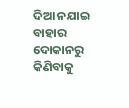ଦିଆ ନଯାଇ ବାହାର ଦୋକାନରୁ କିଣିବାକୁ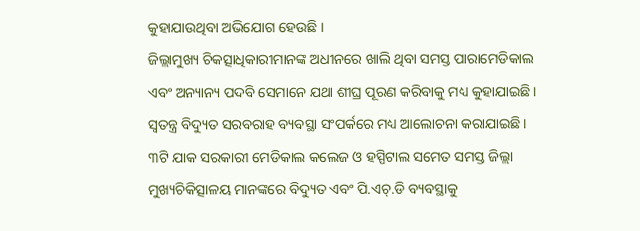କୁହାଯାଉଥିବା ଅଭିଯୋଗ ହେଉଛି ।
ଜିଲ୍ଲାମୁଖ୍ୟ ଚିକତ୍ସାଧିକାରୀମାନଙ୍କ ଅଧୀନରେ ଖାଲି ଥିବା ସମସ୍ତ ପାରାମେଡିକାଲ ଏବଂ ଅନ୍ୟାନ୍ୟ ପଦବି ସେମାନେ ଯଥା ଶୀଘ୍ର ପୂରଣ କରିବାକୁ ମଧ୍ୟ କୁହାଯାଇଛି । ସ୍ୱତନ୍ତ୍ର ବିଦ୍ୟୁତ ସରବରାହ ବ୍ୟବସ୍ଥା ସଂପର୍କରେ ମଧ୍ୟ ଆଲୋଚନା କରାଯାଇଛି ।
୩ଟି ଯାକ ସରକାରୀ ମେଡିକାଲ କଲେଜ ଓ ହସ୍ପିଟାଲ ସମେତ ସମସ୍ତ ଜିଲ୍ଲା ମୁଖ୍ୟଚିକିତ୍ସାଳୟ ମାନଙ୍କରେ ବିଦ୍ୟୁତ ଏବଂ ପି.ଏଚ୍.ଡି ବ୍ୟବସ୍ଥାକୁ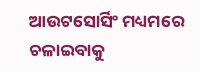ଆଉଟସୋର୍ସିଂ ମଧ୍ୟମରେ ଚଳାଇବାକୁ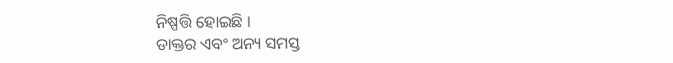ନିଷ୍ପତ୍ତି ହୋଇଛି ।
ଡାକ୍ତର ଏବଂ ଅନ୍ୟ ସମସ୍ତ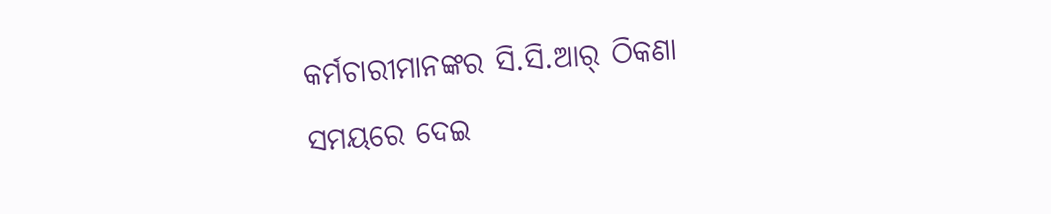କର୍ମଚାରୀମାନଙ୍କର ସି.ସି.ଆର୍ ଠିକଣା ସମୟରେ ଦେଇ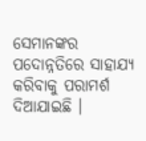ସେମାନଙ୍କର ପଦୋନ୍ନତିରେ ସାହାଯ୍ୟ କରିବାକୁ ପରାମର୍ଶ ଦିଆଯାଇଛି ।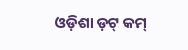ଓଡ଼ିଶା ଡ଼ଟ୍ କମ୍